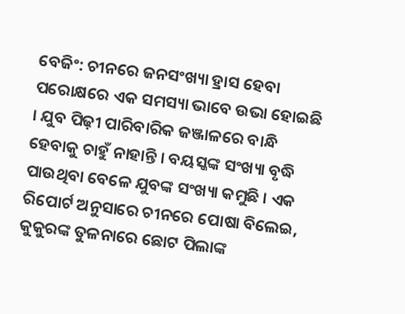ବେଜିଂ: ଚୀନରେ ଜନସଂଖ୍ୟା ହ୍ରାସ ହେବା ପରୋକ୍ଷରେ ଏକ ସମସ୍ୟା ଭାବେ ଉଭା ହୋଇଛି । ଯୁବ ପିଢ଼ୀ ପାରିବାରିକ ଜଞ୍ଜାଳରେ ବାନ୍ଧି ହେବାକୁ ଚାହୁଁ ନାହାନ୍ତି । ବୟସ୍କଙ୍କ ସଂଖ୍ୟା ବୃଦ୍ଧି ପାଉଥିବା ବେଳେ ଯୁବଙ୍କ ସଂଖ୍ୟା କମୁଛି । ଏକ ରିପୋର୍ଟ ଅନୁସାରେ ଚୀନରେ ପୋଷା ବିଲେଇ, କୁକୁରଙ୍କ ତୁଳନାରେ ଛୋଟ ପିଲାଙ୍କ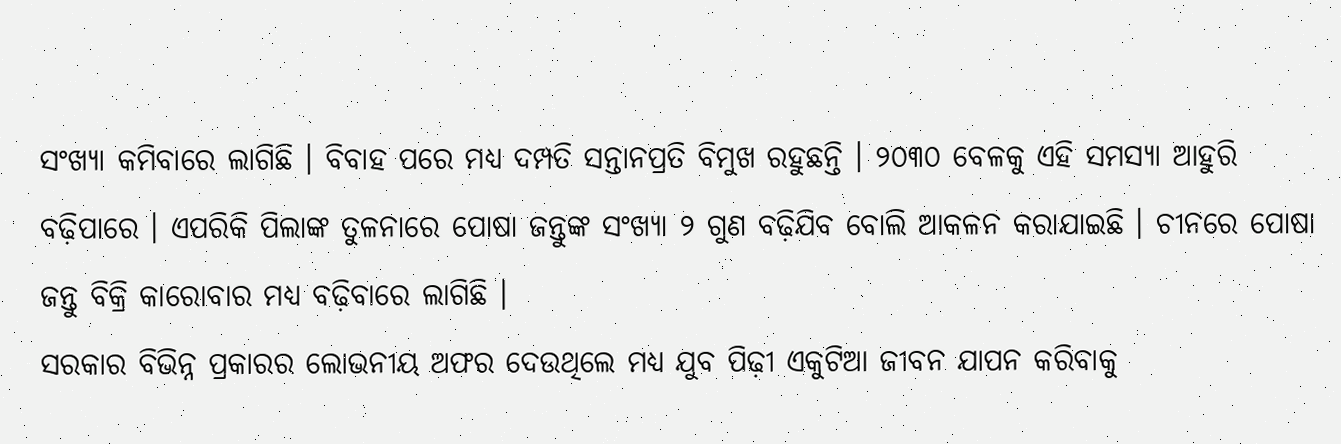ସଂଖ୍ୟା କମିବାରେ ଲାଗିଛି । ବିବାହ ପରେ ମଧ୍ୟ ଦମ୍ପତି ସନ୍ତାନପ୍ରତି ବିମୁଖ ରହୁଛନ୍ତି । ୨୦୩୦ ବେଳକୁ ଏହି ସମସ୍ୟା ଆହୁରି ବଢ଼ିପାରେ । ଏପରିକି ପିଲାଙ୍କ ତୁଳନାରେ ପୋଷା ଜନ୍ତୁଙ୍କ ସଂଖ୍ୟା ୨ ଗୁଣ ବଢ଼ିଯିବ ବୋଲି ଆକଳନ କରାଯାଇଛି । ଚୀନରେ ପୋଷା ଜନ୍ତୁ ବିକ୍ରି କାରୋବାର ମଧ୍ୟ ବଢ଼ିବାରେ ଲାଗିଛି ।
ସରକାର ବିଭିନ୍ନ ପ୍ରକାରର ଲୋଭନୀୟ ଅଫର ଦେଉଥିଲେ ମଧ୍ୟ ଯୁବ ପିଢ଼ୀ ଏକୁଟିଆ ଜୀବନ ଯାପନ କରିବାକୁ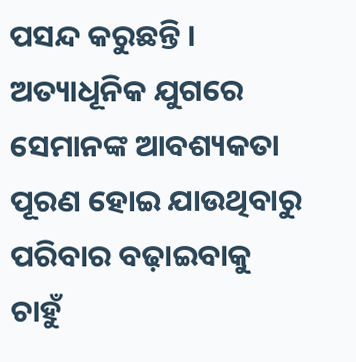ପସନ୍ଦ କରୁଛନ୍ତି । ଅତ୍ୟାଧୂନିକ ଯୁଗରେ ସେମାନଙ୍କ ଆବଶ୍ୟକତା ପୂରଣ ହୋଇ ଯାଉଥିବାରୁ ପରିବାର ବଢ଼ାଇବାକୁ ଚାହୁଁ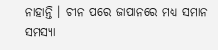ନାହାନ୍ତି । ଚୀନ ପରେ ଜାପାନରେ ମଧ୍ୟ ସମାନ ସମସ୍ୟା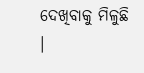ଦେଖିବାକୁ ମିଳୁଛି ।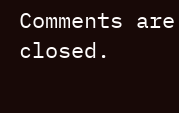Comments are closed.